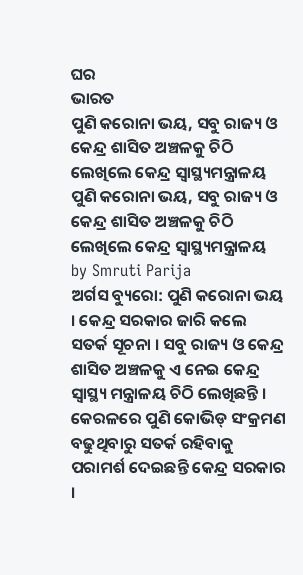ଘର
ଭାରତ
ପୁଣି କରୋନା ଭୟ, ସବୁ ରାଜ୍ୟ ଓ କେନ୍ଦ୍ର ଶାସିତ ଅଞ୍ଚଳକୁ ଚିଠି ଲେଖିଲେ କେନ୍ଦ୍ର ସ୍ବାସ୍ଥ୍ୟମନ୍ତ୍ରାଳୟ
ପୁଣି କରୋନା ଭୟ, ସବୁ ରାଜ୍ୟ ଓ କେନ୍ଦ୍ର ଶାସିତ ଅଞ୍ଚଳକୁ ଚିଠି ଲେଖିଲେ କେନ୍ଦ୍ର ସ୍ବାସ୍ଥ୍ୟମନ୍ତ୍ରାଳୟ
by Smruti Parija
ଅର୍ଗସ ବ୍ୟୁରୋ: ପୁଣି କରୋନା ଭୟ । କେନ୍ଦ୍ର ସରକାର ଜାରି କଲେ ସତର୍କ ସୂଚନା । ସବୁ ରାଜ୍ୟ ଓ କେନ୍ଦ୍ର ଶାସିତ ଅଞ୍ଚଳକୁ ଏ ନେଇ କେନ୍ଦ୍ର ସ୍ବାସ୍ଥ୍ୟ ମନ୍ତ୍ରାଳୟ ଚିଠି ଲେଖିଛନ୍ତି । କେରଳରେ ପୁଣି କୋଭିଡ୍ ସଂକ୍ରମଣ ବଢୁଥିବାରୁ ସତର୍କ ରହିବାକୁ ପରାମର୍ଶ ଦେଇଛନ୍ତି କେନ୍ଦ୍ର ସରକାର ।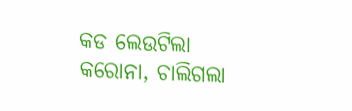କଡ ଲେଉଟିଲା କରୋନା, ଚାଲିଗଲା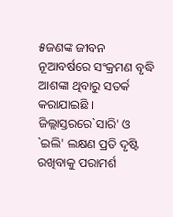୫ଜଣଙ୍କ ଜୀବନ
ନୂଆବର୍ଷରେ ସଂକ୍ରମଣ ବୃଦ୍ଧି ଆଶଙ୍କା ଥିବାରୁ ସତର୍କ କରାଯାଇଛି । ଜିଲ୍ଲାସ୍ତରରେ`ସାରି' ଓ `ଇଲି' ଲକ୍ଷଣ ପ୍ରତି ଦୃଷ୍ଟି ରଖିବାକୁ ପରାମର୍ଶ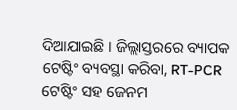ଦିଆଯାଇଛି । ଜିଲ୍ଲାସ୍ତରରେ ବ୍ୟାପକ ଟେଷ୍ଟିଂ ବ୍ୟବସ୍ଥା କରିବା, RT-PCR ଟେଷ୍ଟିଂ ସହ ଜେନମ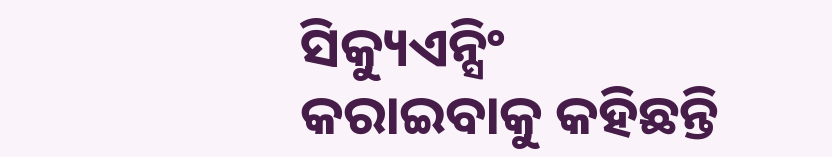ସିକ୍ୟୁଏନ୍ସିଂ କରାଇବାକୁ କହିଛନ୍ତି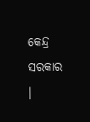କେନ୍ଦ୍ର ସରକାର ।